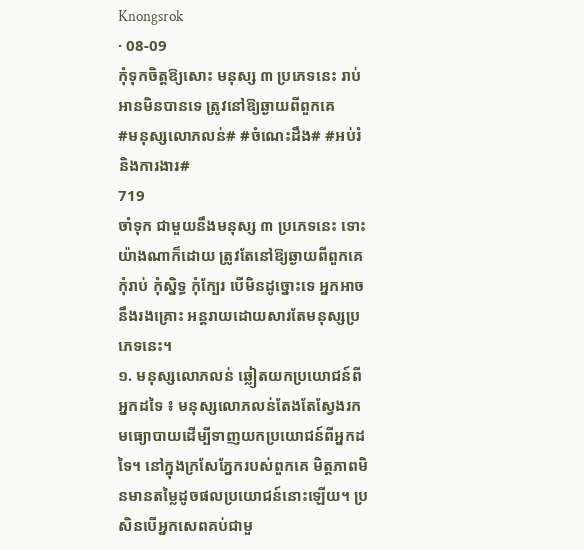Knongsrok
· 08-09
កុំទុកចិត្តឱ្យសោះ មនុស្ស ៣ ប្រភេទនេះ រាប់អានមិនបានទេ ត្រូវនៅឱ្យឆ្ងាយពីពួកគេ
#មនុស្សលោភលន់# #ចំណេះដឹង# #អប់រំ និងការងារ#
719
ចាំទុក ជាមួយនឹងមនុស្ស ៣ ប្រភេទនេះ ទោះយ៉ាងណាក៏ដោយ ត្រូវតែនៅឱ្យឆ្ងាយពីពួកគេ កុំរាប់ កុំស្និទ្ធ កុំក្បែរ បើមិនដូច្នោះទេ អ្នកអាចនឹងរងគ្រោះ អន្តរាយដោយសារតែមនុស្សប្រភេទនេះ។
១. មនុស្សលោភលន់ ឆ្លៀតយកប្រយោជន៍ពីអ្នកដទៃ ៖ មនុស្សលោភលន់តែងតែស្វែងរកមធ្យោបាយដើម្បីទាញយកប្រយោជន៍ពីអ្នកដទៃ។ នៅក្នុងក្រសែភ្នែករបស់ពួកគេ មិត្តភាពមិនមានតម្លៃដូចផលប្រយោជន៍នោះឡើយ។ ប្រសិនបើអ្នកសេពគប់ជាមួ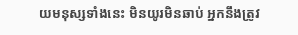យមនុស្សទាំងនេះ មិនយូរមិនឆាប់ អ្នកនឹងត្រូវ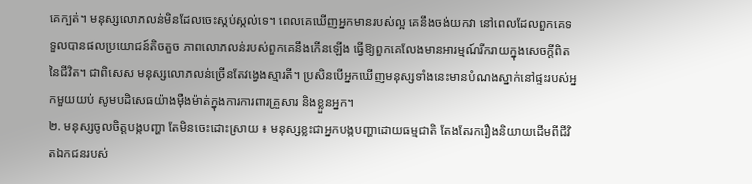គេក្បត់។ មនុស្សលោភលន់មិនដែលចេះស្កប់ស្កល់ទេ។ ពេលគេឃើញអ្នកមានរបស់ល្អ គេនឹងចង់យកវា នៅពេលដែលពួកគេទទួលបានផលប្រយោជន៍តិចតួច ភាពលោភលន់របស់ពួកគេនឹងកើនឡើង ធ្វើឱ្យពួកគេលែងមានអារម្មណ៍រីករាយក្នុងសេចក្ដីពិតនៃជីវិត។ ជាពិសេស មនុស្សលោភលន់ច្រើនតែវង្វេងស្មារតី។ ប្រសិនបើអ្នកឃើញមនុស្សទាំងនេះមានបំណងស្នាក់នៅផ្ទះរបស់អ្នកមួយយប់ សូមបដិសេធយ៉ាងម៉ឺងម៉ាត់ក្នុងការការពារគ្រួសារ និងខ្លួនអ្នក។
២. មនុស្សចូលចិត្តបង្កបញ្ហា តែមិនចេះដោះស្រាយ ៖ មនុស្សខ្លះជាអ្នកបង្កបញ្ហាដោយធម្មជាតិ តែងតែរករឿងនិយាយដើមពីជីវិតឯកជនរបស់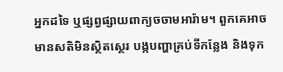អ្នកដទៃ ឬផ្សព្វផ្សាយពាក្យចចាមអារ៉ាម។ ពួកគេអាចមានសតិមិនស្ថិតស្ថេរ បង្កបញ្ហាគ្រប់ទីកន្លែង និងទុក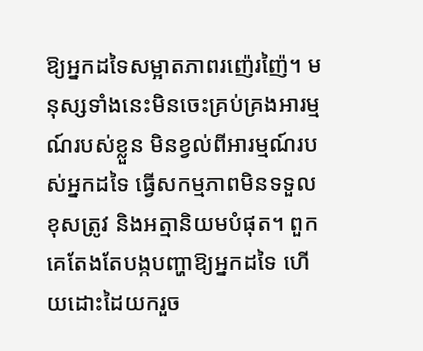ឱ្យអ្នកដទៃសម្អាតភាពរញ៉េរញ៉ៃ។ មនុស្សទាំងនេះមិនចេះគ្រប់គ្រងអារម្មណ៍របស់ខ្លួន មិនខ្វល់ពីអារម្មណ៍របស់អ្នកដទៃ ធ្វើសកម្មភាពមិនទទួលខុសត្រូវ និងអត្មានិយមបំផុត។ ពួកគេតែងតែបង្កបញ្ហាឱ្យអ្នកដទៃ ហើយដោះដៃយករួច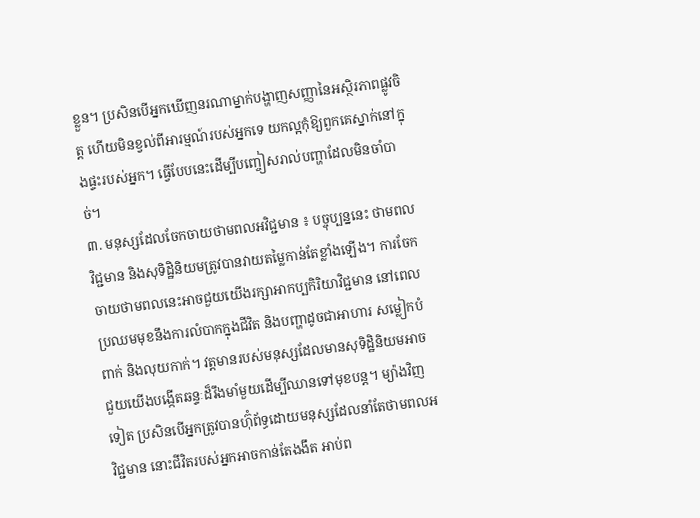ខ្លួន។ ប្រសិនបើអ្នកឃើញនរណាម្នាក់បង្ហាញសញ្ញានៃអស្ថិរភាពផ្លូវចិត្ត ហើយមិនខ្វល់ពីអារម្មណ៍របស់អ្នកទេ យកល្អកុំឱ្យពួកគេស្នាក់នៅក្នុងផ្ទះរបស់អ្នក។ ធ្វើបែបនេះដើម្បីបញ្ចៀសរាល់បញ្ហាដែលមិនចាំបាច់។
៣. មនុស្សដែលចែកចាយថាមពលអវិជ្ជមាន ៖ បច្ចុប្បន្ននេះ ថាមពលវិជ្ជមាន និងសុទិដ្ឋិនិយមត្រូវបានវាយតម្លៃកាន់តែខ្លាំងឡើង។ ការចែកចាយថាមពលនេះអាចជួយយើងរក្សាអាកប្បកិរិយាវិជ្ជមាន នៅពេលប្រឈមមុខនឹងការលំបាកក្នុងជីវិត និងបញ្ហាដូចជាអាហារ សម្លៀកបំពាក់ និងលុយកាក់។ វត្តមានរបស់មនុស្សដែលមានសុទិដ្ឋិនិយមអាចជួយយើងបង្កើតឆន្ទៈដ៏រឹងមាំមួយដើម្បីឈានទៅមុខបន្ត។ ម្យ៉ាងវិញទៀត ប្រសិនបើអ្នកត្រូវបានហ៊ុំព័ទ្ធដោយមនុស្សដែលនាំតែថាមពលអវិជ្ជមាន នោះជីវិតរបស់អ្នកអាចកាន់តែងងឹត អាប់ព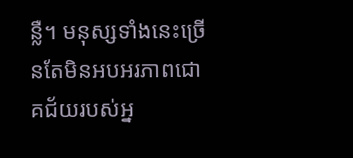ន្លឺ។ មនុស្សទាំងនេះច្រើនតែមិនអបអរភាពជោគជ័យរបស់អ្ន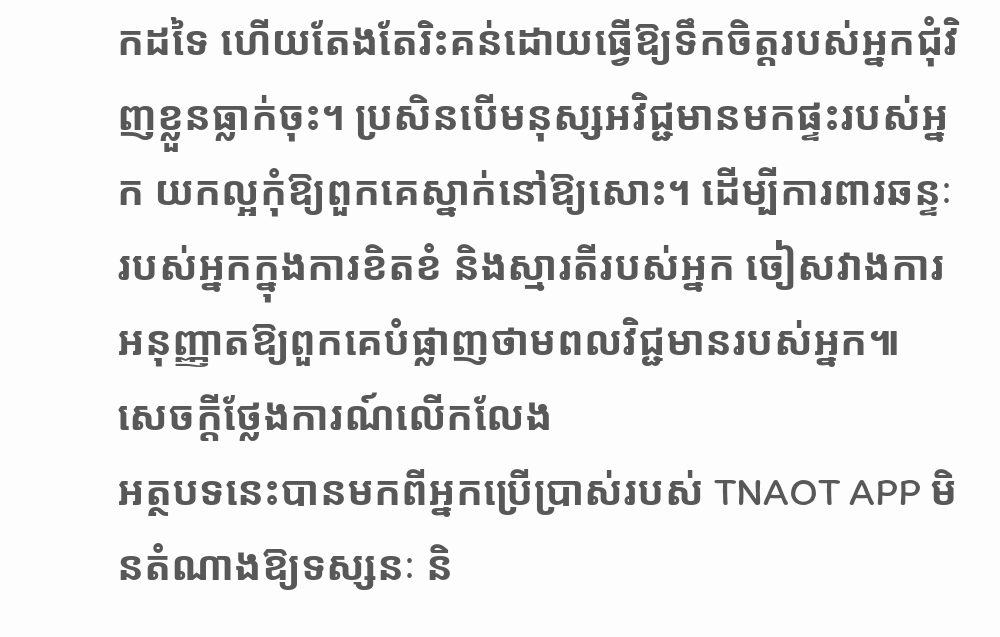កដទៃ ហើយតែងតែរិះគន់ដោយធ្វើឱ្យទឹកចិត្តរបស់អ្នកជុំវិញខ្លួនធ្លាក់ចុះ។ ប្រសិនបើមនុស្សអវិជ្ជមានមកផ្ទះរបស់អ្នក យកល្អកុំឱ្យពួកគេស្នាក់នៅឱ្យសោះ។ ដើម្បីការពារឆន្ទៈរបស់អ្នកក្នុងការខិតខំ និងស្មារតីរបស់អ្នក ចៀសវាងការអនុញ្ញាតឱ្យពួកគេបំផ្លាញថាមពលវិជ្ជមានរបស់អ្នក៕
សេចក្តីថ្លែងការណ៍លើកលែង
អត្ថបទនេះបានមកពីអ្នកប្រើប្រាស់របស់ TNAOT APP មិនតំណាងឱ្យទស្សនៈ និ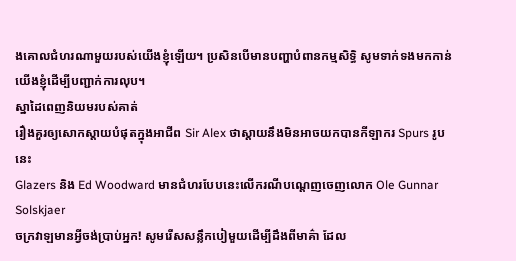ងគោលជំហរណាមួយរបស់យើងខ្ញុំឡើយ។ ប្រសិនបើមានបញ្ហាបំពានកម្មសិទ្ធិ សូមទាក់ទងមកកាន់យើងខ្ញុំដើម្បីបញ្ជាក់ការលុប។
ស្នាដៃពេញនិយមរបស់គាត់
រឿងគួរឲ្យសោកស្ដាយបំផុតក្នុងអាជីព Sir Alex ថាស្តាយនឹងមិនអាចយកបានកីឡាករ Spurs រូបនេះ
Glazers និង Ed Woodward មានជំហរបែបនេះលើករណីបណ្ដេញចេញលោក Ole Gunnar Solskjaer
ចក្រវាឡមានអ្វីចង់ប្រាប់អ្នក! សូមរើសសន្លឹកបៀមួយដើម្បីដឹងពីមាគ៌ា ដែល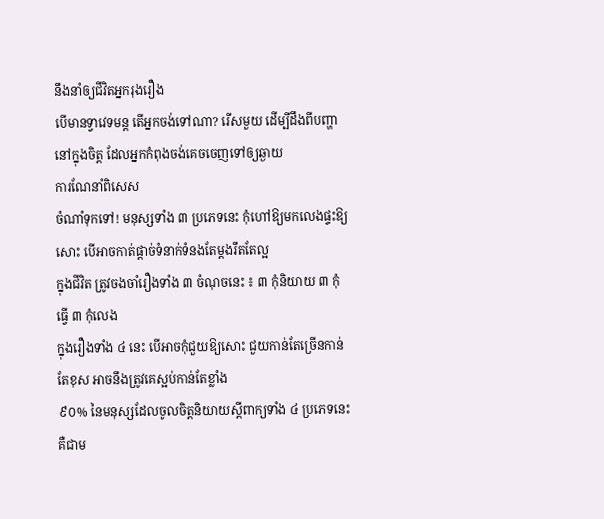នឹងនាំឲ្យជីវិតអ្នករុងរឿង
បើមានទ្វាវេទមន្ត តើអ្នកចង់ទៅណា? រើសមួយ ដើម្បីដឹងពីបញ្ហានៅក្នុងចិត្ត ដែលអ្នកកំពុងចង់គេចចេញទៅឲ្យឆ្ងាយ
ការណែនាំពិសេស
ចំណាំទុកទៅ! មនុស្សទាំង ៣ ប្រភេទនេះ កុំហៅឱ្យមកលេងផ្ទះឱ្យសោះ បើអាចកាត់ផ្ដាច់ទំនាក់ទំនងតែម្ដងរឹតតែល្អ
ក្នុងជីវិត ត្រូវចងចាំរឿងទាំង ៣ ចំណុចនេះ ៖ ៣ កុំនិយាយ ៣ កុំធ្វើ ៣ កុំលេង
ក្នុងរឿងទាំង ៤ នេះ បើអាចកុំជួយឱ្យសោះ ជួយកាន់តែច្រើនកាន់តែខុស អាចនឹងត្រូវគេស្អប់កាន់តែខ្លាំង
៩០% នៃមនុស្សដែលចូលចិត្តនិយាយស្ដីពាក្យទាំង ៤ ប្រភេទនេះ គឺជាម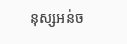នុស្សអន់ច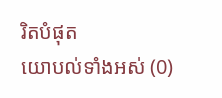រិតបំផុត
យោបល់ទាំងអស់ (0)